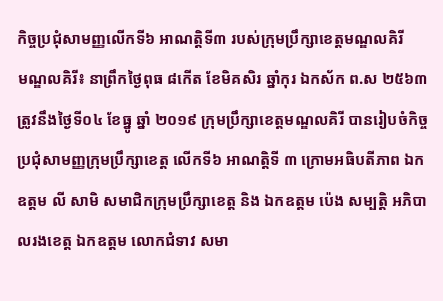កិច្ចប្រជុំសាមញ្ញលើកទី៦ អាណត្តិទី៣ របស់ក្រុមប្រឹក្សាខេត្តមណ្ឌលគិរី
មណ្ឌលគិរី៖ នាព្រឹកថ្ងៃពុធ ៨កើត ខែមិគសិរ ឆ្នាំកុរ ឯកស័ក ព.ស ២៥៦៣ ត្រូវនឹងថ្ងៃទី០៤ ខែធ្នូ ឆ្នាំ ២០១៩ ក្រុមប្រឹក្សាខេត្តមណ្ឌលគិរី បានរៀបចំកិច្ចប្រជុំសាមញ្ញក្រុមប្រឹក្សាខេត្ត លើកទី៦ អាណត្តិទី ៣ ក្រោមអធិបតីភាព ឯកឧត្តម លី សាមិ សមាជិកក្រុមប្រឹក្សាខេត្ត និង ឯកឧត្តម ប៉េង សម្បត្តិ អភិបាលរងខេត្ត ឯកឧត្តម លោកជំទាវ សមា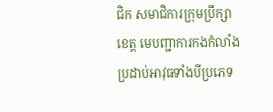ជិក សមាជិការក្រុមប្រឹក្សាខេត្ត មេបញ្ជាការកងកំលាំងប្រដាប់អាវុធទាំងបីប្រភេទ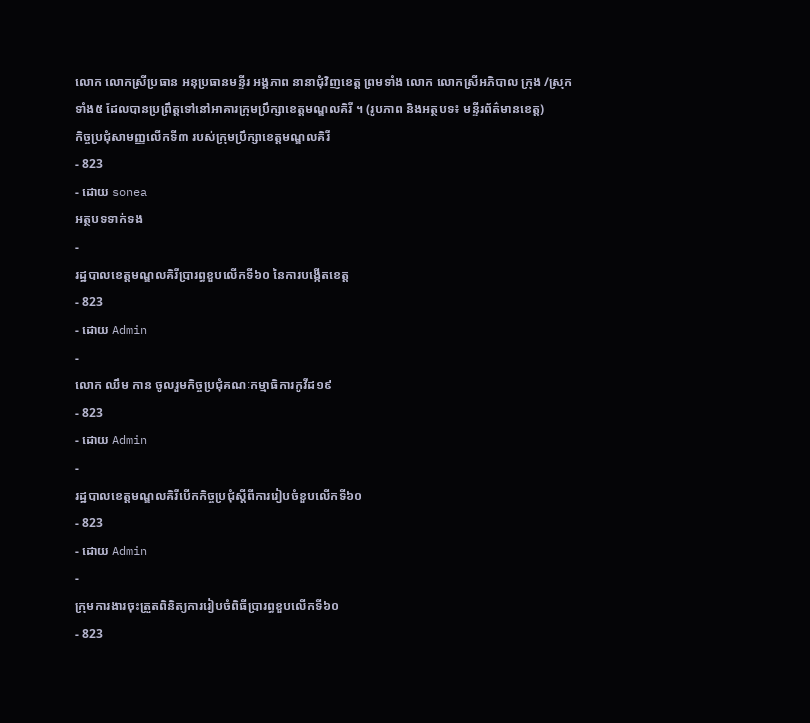លោក លោកស្រីប្រធាន អនុប្រធានមន្ទីរ អង្គភាព នានាជុំវិញខេត្ត ព្រមទាំង លោក លោកស្រីអភិបាល ក្រុង /ស្រុកទាំង៥ ដែលបានប្រព្រឹត្តទៅនៅអាគារក្រុមប្រឹក្សាខេត្តមណ្ឌលគិរី ។ (រូបភាព និងអត្ថបទ៖ មន្ទីរព័ត៌មានខេត្ត)
កិច្ចប្រជុំសាមញ្ញលើកទី៣ របស់ក្រុមប្រឹក្សាខេត្តមណ្ឌលគិរី
- 823
- ដោយ sonea
អត្ថបទទាក់ទង
-
រដ្ឋបាលខេត្តមណ្ឌលគិរីប្រារព្ធខួបលើកទី៦០ នៃការបង្កើតខេត្ត
- 823
- ដោយ Admin
-
លោក ឈឹម កាន ចូលរួមកិច្ចប្រជុំគណៈកម្មាធិការកូវីដ១៩
- 823
- ដោយ Admin
-
រដ្ឋបាលខេត្តមណ្ឌលគិរីបើកកិច្ចប្រជុំស្តីពីការរៀបចំខួបលើកទី៦០
- 823
- ដោយ Admin
-
ក្រុមការងារចុះត្រួតពិនិត្យការរៀបចំពិធីប្រារព្ធខួបលើកទី៦០
- 823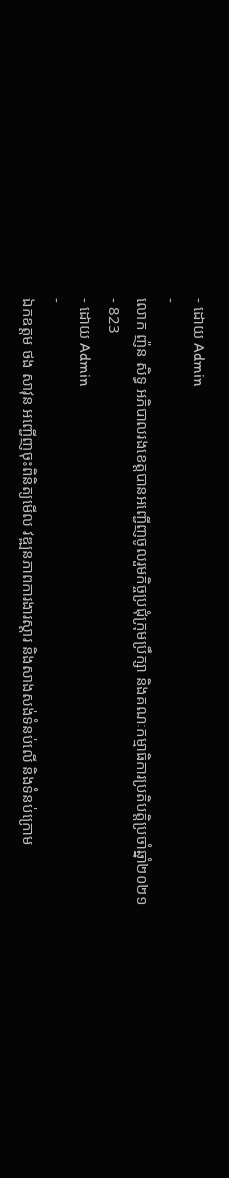- ដោយ Admin
-
លោក ញ៉ន សិទ្ធ អភិបាលរងខេត្តបានអញ្ជើញចូលរួមកិច្ចប្រជុំក្រុមប្រឹក្សា និងគណៈកម្មាធិការប្រតិបត្តិប្រចាំឆ្នាំ២០២១
- 823
- ដោយ Admin
-
ឯកឧត្តម ថង សាវុន អញ្ជើញចុះពិនិត្យមើល វឌ្ឍនភាពការងារស្ដារ និងសាងសង់ទំនប់លើ និងទំនប់ក្រោម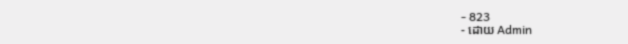- 823
- ដោយ Admin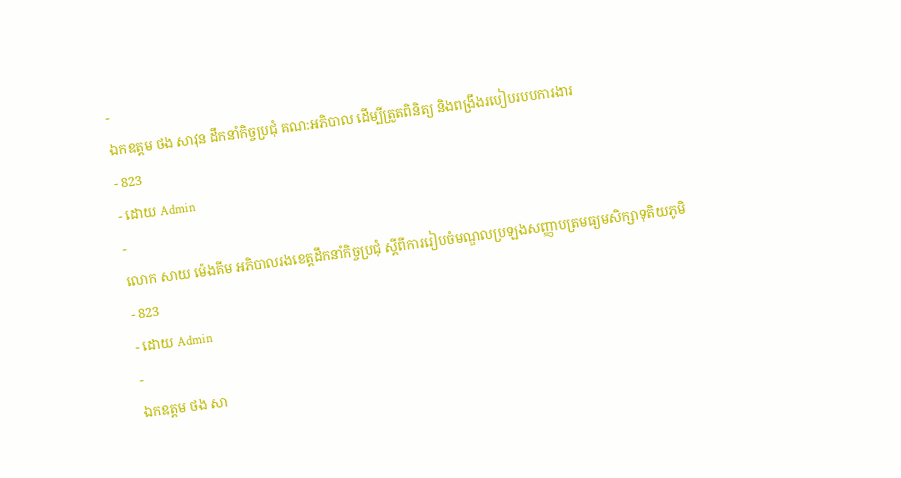-
ឯកឧត្តម ថង សាវុន ដឹកនាំកិច្ចប្រជុំ គណ:អភិបាល ដើម្បីត្រួតពិនិត្យ និងពង្រឹងរបៀបរបបការងារ
- 823
- ដោយ Admin
-
លោក សាយ ម៉េងគីម អភិបាលរងខេត្តដឹកនាំកិច្ចប្រជុំ ស្តីពីការរៀបចំមណ្ឌលប្រឡងសញ្ញាបត្រមធ្យមសិក្សាទុតិយភូមិ
- 823
- ដោយ Admin
-
ឯកឧត្តម ថង សា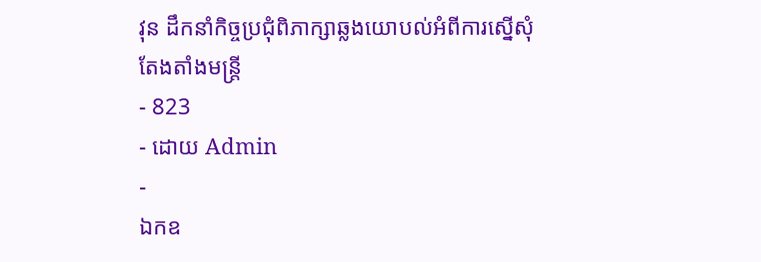វុន ដឹកនាំកិច្ចប្រជុំពិភាក្សាឆ្លងយោបល់អំពីការស្នើសុំតែងតាំងមន្រ្តី
- 823
- ដោយ Admin
-
ឯកឧ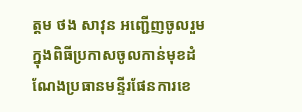ត្តម ថង សាវុន អញ្ជើញចូលរួមក្នុងពិធីប្រកាសចូលកាន់មុខដំណែងប្រធានមន្ទីរផែនការខេ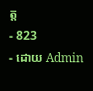ត្ត
- 823
- ដោយ Admin